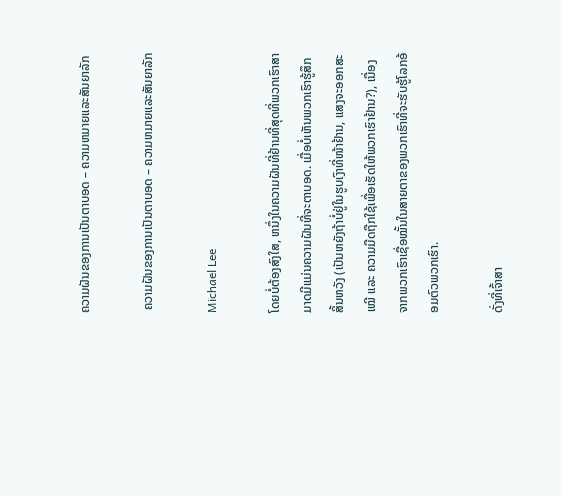ຄວາມຝັນຂອງການເປັນຕາບອດ – ຄວາມຫມາຍແລະສັນຍາລັກ

 ຄວາມຝັນຂອງການເປັນຕາບອດ – ຄວາມຫມາຍແລະສັນຍາລັກ

Michael Lee

ໂດຍບໍ່ຕ້ອງສົງໃສ, ຫນຶ່ງໃນຄວາມຝັນທີ່ຢ້ານທີ່ສຸດທີ່ພວກເຮົາສາມາດມີແມ່ນຄວາມຝັນທີ່ຈະຕາບອດ. ເມື່ອບໍ່ເຫັນພວກເຮົາຮູ້ສຶກສິ້ນຫວັງ (ເປັນຫຍັງຖ້າບໍ່ຢູ່ໃນຮູບເງົາທີ່ໜ້າຢ້ານ, ແສງຈະອອກສະເໝີ ແລະ ຄວາມມືດຖືກໃຊ້ເພື່ອເຮັດໃຫ້ພວກເຮົາຢ້ານ?), ເນື່ອງຈາກພວກເຮົາເຊື່ອໝັ້ນໃນສາຍຕາຂອງພວກເຮົາທີ່ຈະຮັບຮູ້ໂລກອ້ອມຕົວພວກເຮົາ.

ດັ່ງທີ່ເຈົ້າສາ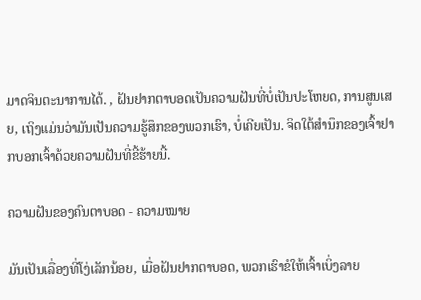ມາດຈິນຕະນາການໄດ້. , ຝັນຢາກຕາບອດເປັນຄວາມຝັນທີ່ບໍ່ເປັນປະໂຫຍດ, ການສູນເສຍ, ເຖິງແມ່ນວ່າມັນເປັນຄວາມຮູ້ສຶກຂອງພວກເຮົາ, ບໍ່ເຄີຍເປັນ. ຈິດໃຕ້ສຳນຶກຂອງເຈົ້າຢາກບອກເຈົ້າດ້ວຍຄວາມຝັນທີ່ຂີ້ຮ້າຍນີ້.

ຄວາມຝັນຂອງຄົນຕາບອດ - ຄວາມໝາຍ

ມັນເປັນເລື່ອງທີ່ໂງ່ເລັກນ້ອຍ, ເມື່ອຝັນຢາກຕາບອດ, ພວກເຮົາຂໍໃຫ້ເຈົ້າເບິ່ງລາຍ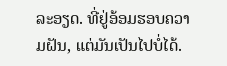ລະອຽດ. ທີ່ຢູ່ອ້ອມຮອບຄວາມຝັນ, ແຕ່ມັນເປັນໄປບໍ່ໄດ້.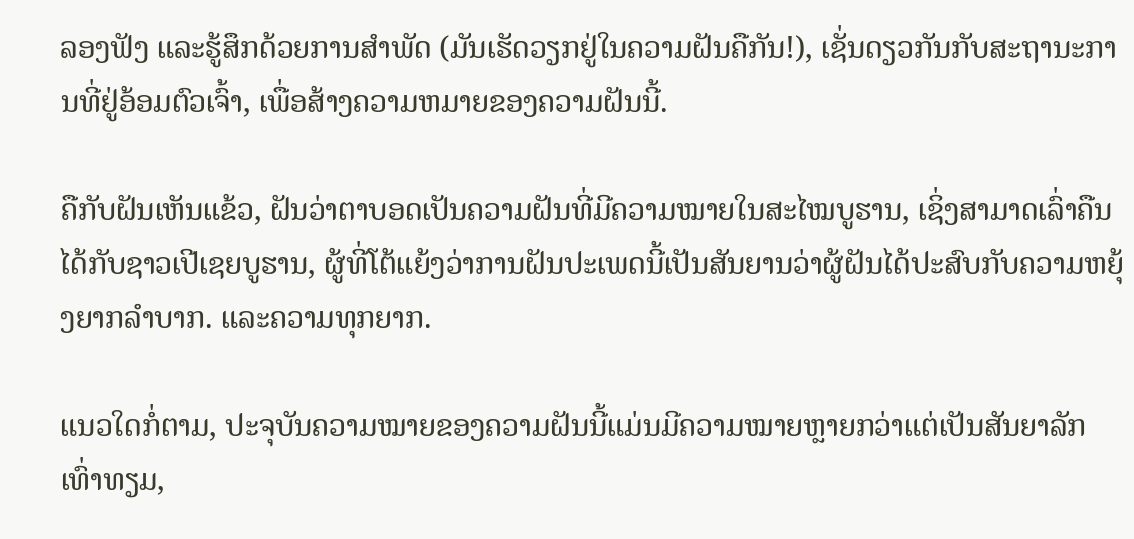ລອງຟັງ ແລະຮູ້ສຶກດ້ວຍການສໍາພັດ (ມັນເຮັດວຽກຢູ່ໃນຄວາມຝັນຄືກັນ!), ເຊັ່ນດຽວກັນກັບສະຖານະການທີ່ຢູ່ອ້ອມຕົວເຈົ້າ, ເພື່ອສ້າງຄວາມຫມາຍຂອງຄວາມຝັນນີ້.

ຄືກັບຝັນເຫັນແຂ້ວ, ຝັນວ່າຕາບອດເປັນຄວາມຝັນທີ່ມີຄວາມໝາຍໃນສະໄໝບູຮານ, ເຊິ່ງສາມາດເລົ່າຄືນໄດ້ກັບຊາວເປີເຊຍບູຮານ, ຜູ້ທີ່ໂຕ້ແຍ້ງວ່າການຝັນປະເພດນີ້ເປັນສັນຍານວ່າຜູ້ຝັນໄດ້ປະສົບກັບຄວາມຫຍຸ້ງຍາກລຳບາກ. ແລະຄວາມທຸກຍາກ.

ແນວໃດກໍ່ຕາມ, ປະຈຸບັນຄວາມໝາຍຂອງຄວາມຝັນນີ້ແມ່ນມີຄວາມໝາຍຫຼາຍກວ່າແຕ່ເປັນສັນຍາລັກເທົ່າທຽມ,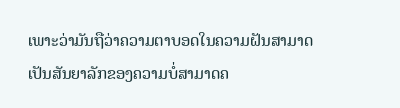ເພາະວ່າມັນຖືວ່າຄວາມຕາບອດໃນຄວາມຝັນສາມາດເປັນສັນຍາລັກຂອງຄວາມບໍ່ສາມາດຄ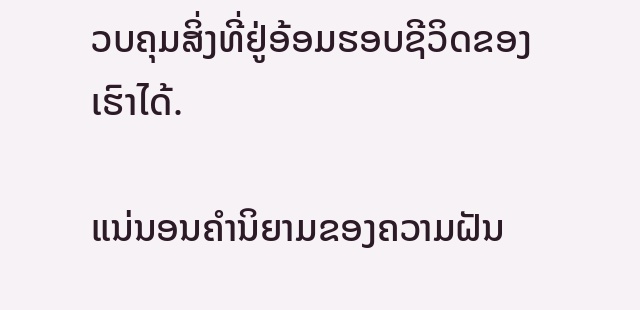ວບຄຸມສິ່ງທີ່ຢູ່ອ້ອມຮອບຊີວິດຂອງເຮົາໄດ້.

ແນ່ນອນຄຳນິຍາມຂອງຄວາມຝັນ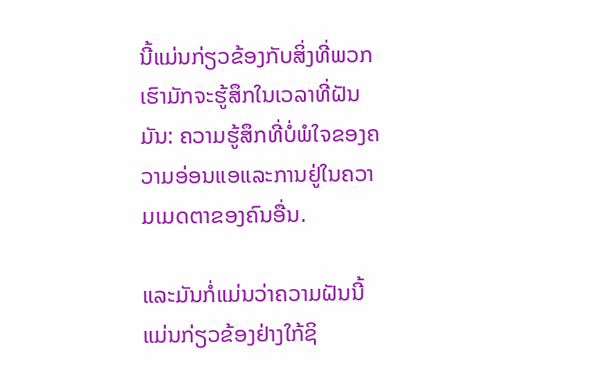ນີ້ແມ່ນກ່ຽວຂ້ອງກັບສິ່ງທີ່ພວກເຮົາມັກຈະຮູ້ສຶກໃນເວລາທີ່ຝັນມັນ: ຄວາມຮູ້ສຶກທີ່ບໍ່ພໍໃຈຂອງຄວາມອ່ອນແອແລະການຢູ່ໃນຄວາມເມດຕາຂອງຄົນອື່ນ.

ແລະມັນກໍ່ແມ່ນວ່າຄວາມຝັນນີ້ແມ່ນກ່ຽວຂ້ອງຢ່າງໃກ້ຊິ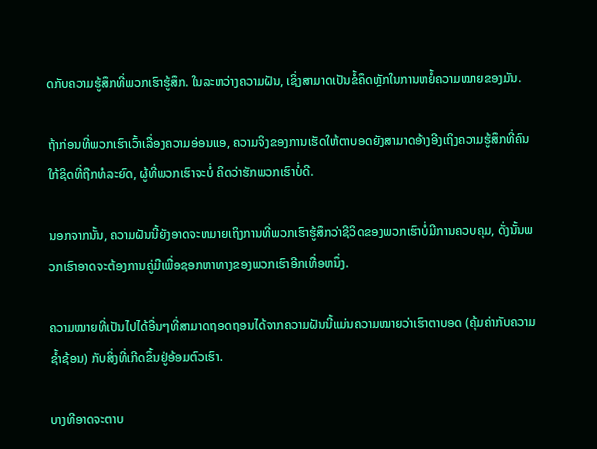ດກັບຄວາມຮູ້ສຶກທີ່ພວກເຮົາຮູ້ສຶກ. ໃນລະຫວ່າງຄວາມຝັນ, ເຊິ່ງສາມາດເປັນຂໍ້ຄຶດຫຼັກໃນການຫຍໍ້ຄວາມໝາຍຂອງມັນ.

ຖ້າກ່ອນທີ່ພວກເຮົາເວົ້າເລື່ອງຄວາມອ່ອນແອ, ຄວາມຈິງຂອງການເຮັດໃຫ້ຕາບອດຍັງສາມາດອ້າງອີງເຖິງຄວາມຮູ້ສຶກທີ່ຄົນໃກ້ຊິດທີ່ຖືກທໍລະຍົດ, ຜູ້ທີ່ພວກເຮົາຈະບໍ່ ຄິດວ່າຮັກພວກເຮົາບໍ່ດີ.

ນອກຈາກນັ້ນ, ຄວາມຝັນນີ້ຍັງອາດຈະຫມາຍເຖິງການທີ່ພວກເຮົາຮູ້ສຶກວ່າຊີວິດຂອງພວກເຮົາບໍ່ມີການຄວບຄຸມ, ດັ່ງນັ້ນພວກເຮົາອາດຈະຕ້ອງການຄູ່ມືເພື່ອຊອກຫາທາງຂອງພວກເຮົາອີກເທື່ອຫນຶ່ງ.

ຄວາມໝາຍທີ່ເປັນໄປໄດ້ອື່ນໆທີ່ສາມາດຖອດຖອນໄດ້ຈາກຄວາມຝັນນີ້ແມ່ນຄວາມໝາຍວ່າເຮົາຕາບອດ (ຄຸ້ມຄ່າກັບຄວາມຊໍ້າຊ້ອນ) ກັບສິ່ງທີ່ເກີດຂຶ້ນຢູ່ອ້ອມຕົວເຮົາ.

ບາງທີອາດຈະຕາບ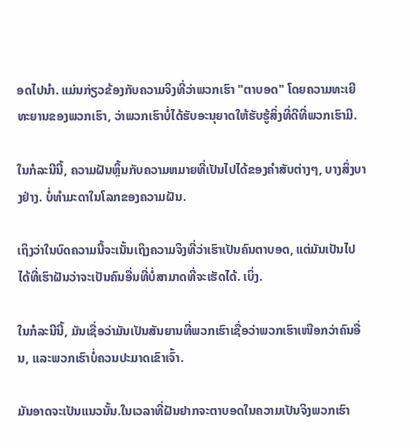ອດໄປນຳ. ແມ່ນກ່ຽວຂ້ອງກັບຄວາມຈິງທີ່ວ່າພວກເຮົາ "ຕາບອດ" ໂດຍຄວາມທະເຍີທະຍານຂອງພວກເຮົາ, ວ່າພວກເຮົາບໍ່ໄດ້ຮັບອະນຸຍາດໃຫ້ຮັບຮູ້ສິ່ງທີ່ດີທີ່ພວກເຮົາມີ.

ໃນກໍລະນີນີ້, ຄວາມຝັນຫຼິ້ນກັບຄວາມຫມາຍທີ່ເປັນໄປໄດ້ຂອງຄໍາສັບຕ່າງໆ, ບາງສິ່ງບາງຢ່າງ. ບໍ່ທຳມະດາໃນໂລກຂອງຄວາມຝັນ.

ເຖິງວ່າໃນບົດຄວາມນີ້ຈະເນັ້ນເຖິງຄວາມຈິງທີ່ວ່າເຮົາເປັນຄົນຕາບອດ, ແຕ່ມັນເປັນໄປໄດ້ທີ່ເຮົາຝັນວ່າຈະເປັນຄົນອື່ນທີ່ບໍ່ສາມາດທີ່ຈະເຮັດໄດ້. ເບິ່ງ.

ໃນກໍລະນີນີ້, ມັນເຊື່ອວ່າມັນເປັນສັນຍານທີ່ພວກເຮົາເຊື່ອວ່າພວກເຮົາເໜືອກວ່າຄົນອື່ນ, ແລະພວກເຮົາບໍ່ຄວນປະມາດເຂົາເຈົ້າ.

ມັນອາດຈະເປັນແນວນັ້ນ.ໃນເວລາທີ່ຝັນຢາກຈະຕາບອດໃນຄວາມເປັນຈິງພວກເຮົາ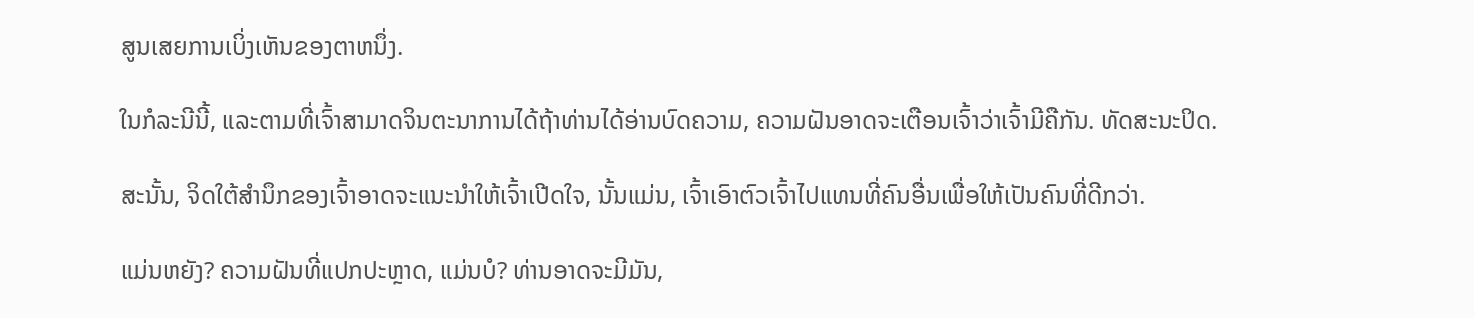ສູນເສຍການເບິ່ງເຫັນຂອງຕາຫນຶ່ງ.

ໃນກໍລະນີນີ້, ແລະຕາມທີ່ເຈົ້າສາມາດຈິນຕະນາການໄດ້ຖ້າທ່ານໄດ້ອ່ານບົດຄວາມ, ຄວາມຝັນອາດຈະເຕືອນເຈົ້າວ່າເຈົ້າມີຄືກັນ. ທັດສະນະປິດ.

ສະນັ້ນ, ຈິດໃຕ້ສຳນຶກຂອງເຈົ້າອາດຈະແນະນຳໃຫ້ເຈົ້າເປີດໃຈ, ນັ້ນແມ່ນ, ເຈົ້າເອົາຕົວເຈົ້າໄປແທນທີ່ຄົນອື່ນເພື່ອໃຫ້ເປັນຄົນທີ່ດີກວ່າ.

ແມ່ນຫຍັງ? ຄວາມຝັນທີ່ແປກປະຫຼາດ, ແມ່ນບໍ? ທ່ານອາດຈະມີມັນ,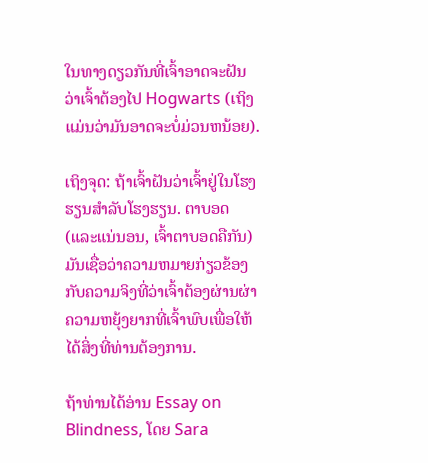ໃນທາງດຽວກັນທີ່ເຈົ້າອາດຈະຝັນວ່າເຈົ້າຕ້ອງໄປ Hogwarts (ເຖິງແມ່ນວ່າມັນອາດຈະບໍ່ມ່ວນຫນ້ອຍ).

ເຖິງຈຸດ: ຖ້າເຈົ້າຝັນວ່າເຈົ້າຢູ່ໃນໂຮງຮຽນສໍາລັບໂຮງຮຽນ. ຕາບອດ (ແລະແນ່ນອນ, ເຈົ້າຕາບອດຄືກັນ) ມັນເຊື່ອວ່າຄວາມຫມາຍກ່ຽວຂ້ອງກັບຄວາມຈິງທີ່ວ່າເຈົ້າຕ້ອງຜ່ານຜ່າຄວາມຫຍຸ້ງຍາກທີ່ເຈົ້າພົບເພື່ອໃຫ້ໄດ້ສິ່ງທີ່ທ່ານຕ້ອງການ.

ຖ້າທ່ານໄດ້ອ່ານ Essay on Blindness, ໂດຍ Sara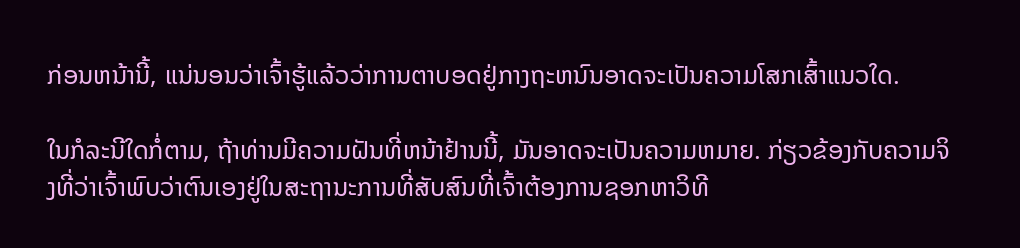ກ່ອນຫນ້ານີ້, ແນ່ນອນວ່າເຈົ້າຮູ້ແລ້ວວ່າການຕາບອດຢູ່ກາງຖະຫນົນອາດຈະເປັນຄວາມໂສກເສົ້າແນວໃດ.

ໃນກໍລະນີໃດກໍ່ຕາມ, ຖ້າທ່ານມີຄວາມຝັນທີ່ຫນ້າຢ້ານນີ້, ມັນອາດຈະເປັນຄວາມຫມາຍ. ກ່ຽວຂ້ອງກັບຄວາມຈິງທີ່ວ່າເຈົ້າພົບວ່າຕົນເອງຢູ່ໃນສະຖານະການທີ່ສັບສົນທີ່ເຈົ້າຕ້ອງການຊອກຫາວິທີ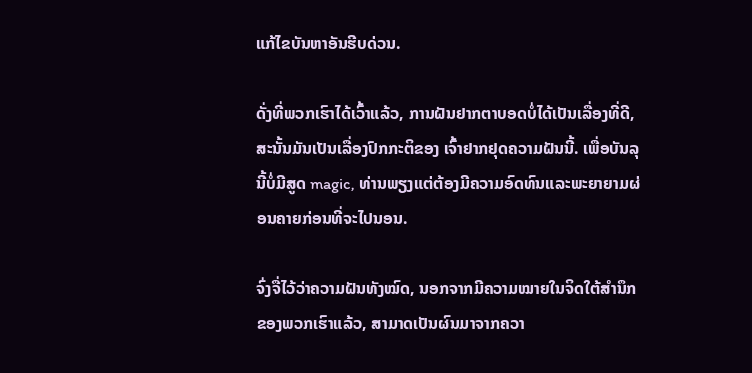ແກ້ໄຂບັນຫາອັນຮີບດ່ວນ.

ດັ່ງທີ່ພວກເຮົາໄດ້ເວົ້າແລ້ວ, ການຝັນຢາກຕາບອດບໍ່ໄດ້ເປັນເລື່ອງທີ່ດີ, ສະນັ້ນມັນເປັນເລື່ອງປົກກະຕິຂອງ ເຈົ້າຢາກຢຸດຄວາມຝັນນີ້. ເພື່ອບັນລຸນີ້ບໍ່ມີສູດ magic, ທ່ານພຽງແຕ່ຕ້ອງມີຄວາມອົດທົນແລະພະຍາຍາມຜ່ອນຄາຍກ່ອນທີ່ຈະໄປນອນ.

ຈົ່ງຈື່ໄວ້ວ່າຄວາມຝັນທັງໝົດ, ນອກຈາກມີຄວາມໝາຍໃນຈິດໃຕ້ສຳນຶກຂອງພວກເຮົາແລ້ວ, ສາມາດເປັນຜົນມາຈາກຄວາ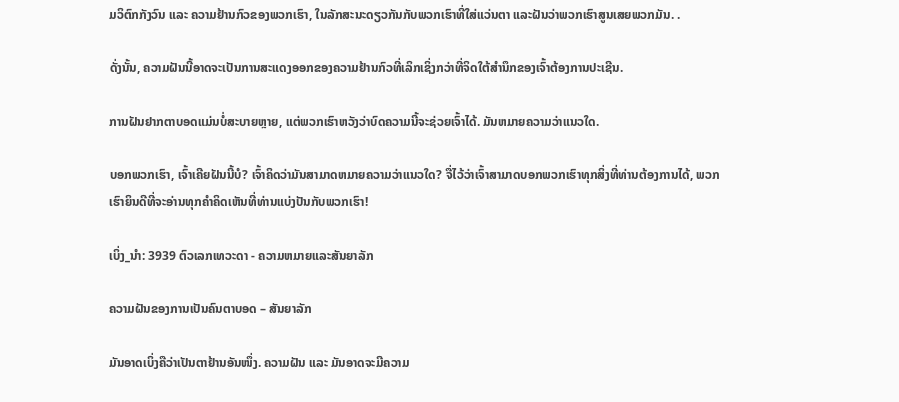ມວິຕົກກັງວົນ ແລະ ຄວາມຢ້ານກົວຂອງພວກເຮົາ, ໃນລັກສະນະດຽວກັນກັບພວກເຮົາທີ່ໃສ່ແວ່ນຕາ ແລະຝັນວ່າພວກເຮົາສູນເສຍພວກມັນ. .

ດັ່ງນັ້ນ, ຄວາມຝັນນີ້ອາດຈະເປັນການສະແດງອອກຂອງຄວາມຢ້ານກົວທີ່ເລິກເຊິ່ງກວ່າທີ່ຈິດໃຕ້ສຳນຶກຂອງເຈົ້າຕ້ອງການປະເຊີນ.

ການຝັນຢາກຕາບອດແມ່ນບໍ່ສະບາຍຫຼາຍ, ແຕ່ພວກເຮົາຫວັງວ່າບົດຄວາມນີ້ຈະຊ່ວຍເຈົ້າໄດ້. ມັນຫມາຍຄວາມວ່າແນວໃດ.

ບອກພວກເຮົາ, ເຈົ້າເຄີຍຝັນນີ້ບໍ? ເຈົ້າຄິດວ່າມັນສາມາດຫມາຍຄວາມວ່າແນວໃດ? ຈື່ໄວ້ວ່າເຈົ້າສາມາດບອກພວກເຮົາທຸກສິ່ງທີ່ທ່ານຕ້ອງການໄດ້, ພວກເຮົາຍິນດີທີ່ຈະອ່ານທຸກຄໍາຄິດເຫັນທີ່ທ່ານແບ່ງປັນກັບພວກເຮົາ!

ເບິ່ງ_ນຳ: 3939 ຕົວເລກເທວະດາ - ຄວາມຫມາຍແລະສັນຍາລັກ

ຄວາມຝັນຂອງການເປັນຄົນຕາບອດ – ສັນຍາລັກ

ມັນອາດເບິ່ງຄືວ່າເປັນຕາຢ້ານອັນໜຶ່ງ. ຄວາມຝັນ ແລະ ມັນອາດຈະມີຄວາມ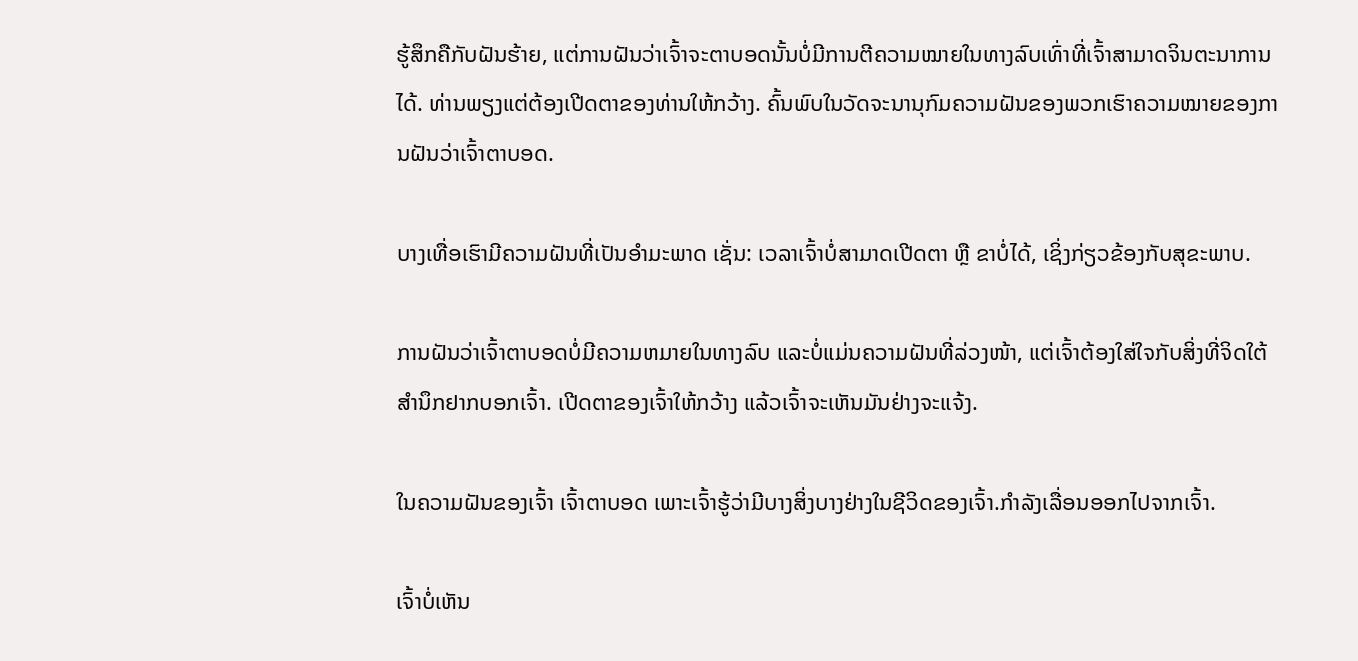ຮູ້ສຶກຄືກັບຝັນຮ້າຍ, ແຕ່ການຝັນວ່າເຈົ້າຈະຕາບອດນັ້ນບໍ່ມີການຕີຄວາມໝາຍໃນທາງລົບເທົ່າທີ່ເຈົ້າສາມາດຈິນຕະນາການໄດ້. ທ່ານພຽງແຕ່ຕ້ອງເປີດຕາຂອງທ່ານໃຫ້ກວ້າງ. ຄົ້ນພົບໃນວັດຈະນານຸກົມຄວາມຝັນຂອງພວກເຮົາຄວາມໝາຍຂອງການຝັນວ່າເຈົ້າຕາບອດ.

ບາງເທື່ອເຮົາມີຄວາມຝັນທີ່ເປັນອຳມະພາດ ເຊັ່ນ: ເວລາເຈົ້າບໍ່ສາມາດເປີດຕາ ຫຼື ຂາບໍ່ໄດ້, ເຊິ່ງກ່ຽວຂ້ອງກັບສຸຂະພາບ.

ການຝັນວ່າເຈົ້າຕາບອດບໍ່ມີຄວາມຫມາຍໃນທາງລົບ ແລະບໍ່ແມ່ນຄວາມຝັນທີ່ລ່ວງໜ້າ, ແຕ່ເຈົ້າຕ້ອງໃສ່ໃຈກັບສິ່ງທີ່ຈິດໃຕ້ສຳນຶກຢາກບອກເຈົ້າ. ເປີດຕາຂອງເຈົ້າໃຫ້ກວ້າງ ແລ້ວເຈົ້າຈະເຫັນມັນຢ່າງຈະແຈ້ງ.

ໃນຄວາມຝັນຂອງເຈົ້າ ເຈົ້າຕາບອດ ເພາະເຈົ້າຮູ້ວ່າມີບາງສິ່ງບາງຢ່າງໃນຊີວິດຂອງເຈົ້າ.ກໍາລັງເລື່ອນອອກໄປຈາກເຈົ້າ.

ເຈົ້າບໍ່ເຫັນ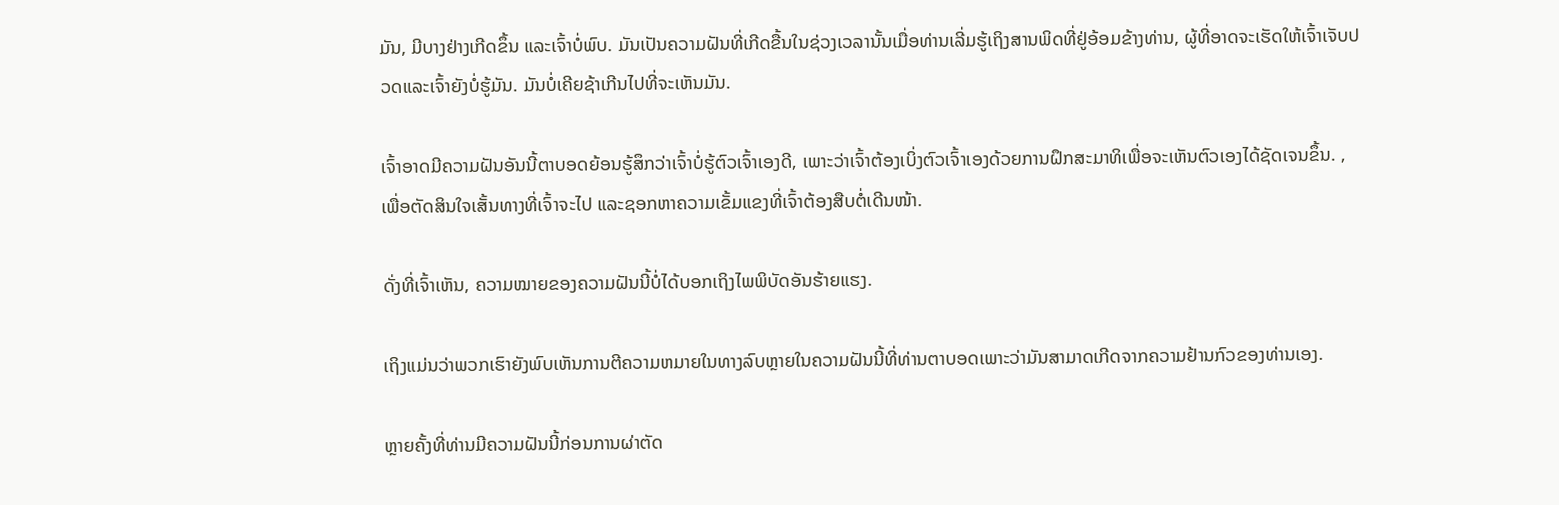ມັນ, ມີບາງຢ່າງເກີດຂຶ້ນ ແລະເຈົ້າບໍ່ພົບ. ມັນເປັນຄວາມຝັນທີ່ເກີດຂື້ນໃນຊ່ວງເວລານັ້ນເມື່ອທ່ານເລີ່ມຮູ້ເຖິງສານພິດທີ່ຢູ່ອ້ອມຂ້າງທ່ານ, ຜູ້ທີ່ອາດຈະເຮັດໃຫ້ເຈົ້າເຈັບປວດແລະເຈົ້າຍັງບໍ່ຮູ້ມັນ. ມັນບໍ່ເຄີຍຊ້າເກີນໄປທີ່ຈະເຫັນມັນ.

ເຈົ້າອາດມີຄວາມຝັນອັນນີ້ຕາບອດຍ້ອນຮູ້ສຶກວ່າເຈົ້າບໍ່ຮູ້ຕົວເຈົ້າເອງດີ, ເພາະວ່າເຈົ້າຕ້ອງເບິ່ງຕົວເຈົ້າເອງດ້ວຍການຝຶກສະມາທິເພື່ອຈະເຫັນຕົວເອງໄດ້ຊັດເຈນຂຶ້ນ. , ເພື່ອຕັດສິນໃຈເສັ້ນທາງທີ່ເຈົ້າຈະໄປ ແລະຊອກຫາຄວາມເຂັ້ມແຂງທີ່ເຈົ້າຕ້ອງສືບຕໍ່ເດີນໜ້າ.

ດັ່ງທີ່ເຈົ້າເຫັນ, ຄວາມໝາຍຂອງຄວາມຝັນນີ້ບໍ່ໄດ້ບອກເຖິງໄພພິບັດອັນຮ້າຍແຮງ.

ເຖິງແມ່ນວ່າພວກເຮົາຍັງພົບເຫັນການຕີຄວາມຫມາຍໃນທາງລົບຫຼາຍໃນຄວາມຝັນນີ້ທີ່ທ່ານຕາບອດເພາະວ່າມັນສາມາດເກີດຈາກຄວາມຢ້ານກົວຂອງທ່ານເອງ.

ຫຼາຍຄັ້ງທີ່ທ່ານມີຄວາມຝັນນີ້ກ່ອນການຜ່າຕັດ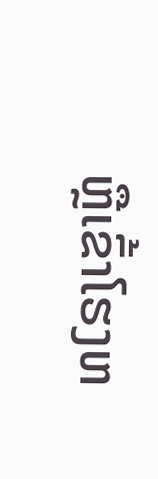ຫຼືເຂົ້າໂຮງຫ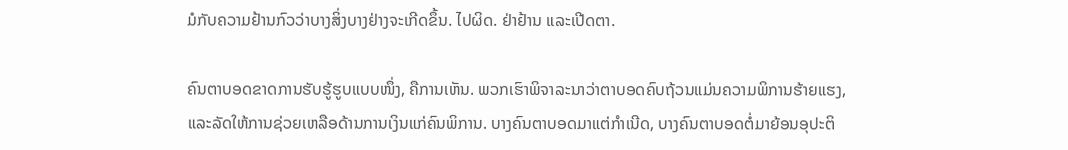ມໍກັບຄວາມຢ້ານກົວວ່າບາງສິ່ງບາງຢ່າງຈະເກີດຂຶ້ນ. ໄປຜິດ. ຢ່າຢ້ານ ແລະເປີດຕາ.

ຄົນຕາບອດຂາດການຮັບຮູ້ຮູບແບບໜຶ່ງ, ຄືການເຫັນ. ພວກເຮົາພິຈາລະນາວ່າຕາບອດຄົບຖ້ວນແມ່ນຄວາມພິການຮ້າຍແຮງ, ແລະລັດໃຫ້ການຊ່ວຍເຫລືອດ້ານການເງິນແກ່ຄົນພິການ. ບາງຄົນຕາບອດມາແຕ່ກຳເນີດ, ບາງຄົນຕາບອດຕໍ່ມາຍ້ອນອຸປະຕິ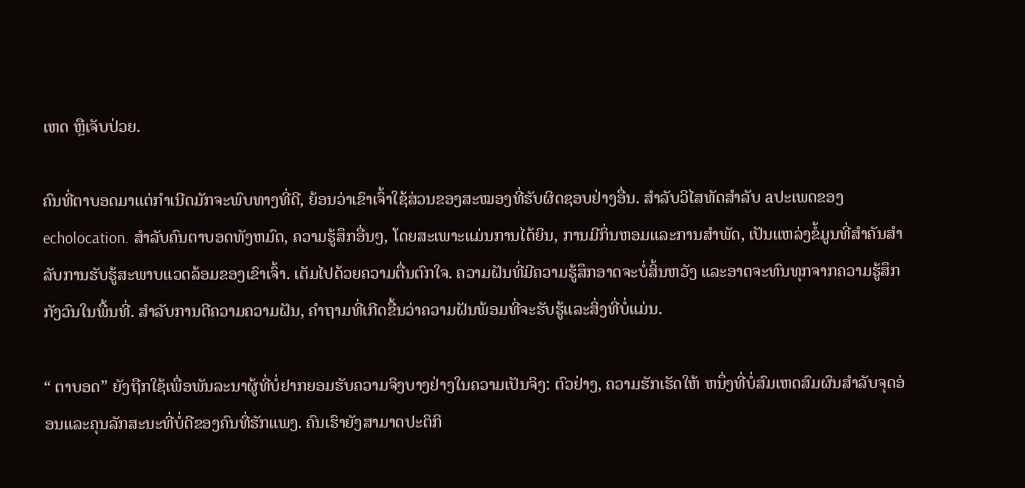ເຫດ ຫຼືເຈັບປ່ວຍ.

ຄົນທີ່ຕາບອດມາແຕ່ກຳເນີດມັກຈະພົບທາງທີ່ດີ, ຍ້ອນວ່າເຂົາເຈົ້າໃຊ້ສ່ວນຂອງສະໝອງທີ່ຮັບຜິດຊອບຢ່າງອື່ນ. ສໍາລັບວິໄສທັດສໍາລັບ aປະເພດຂອງ echolocation. ສໍາລັບຄົນຕາບອດທັງຫມົດ, ຄວາມຮູ້ສຶກອື່ນໆ, ໂດຍສະເພາະແມ່ນການໄດ້ຍິນ, ການມີກິ່ນຫອມແລະການສໍາພັດ, ເປັນແຫລ່ງຂໍ້ມູນທີ່ສໍາຄັນສໍາລັບການຮັບຮູ້ສະພາບແວດລ້ອມຂອງເຂົາເຈົ້າ. ເຕັມໄປດ້ວຍຄວາມຕື່ນຕົກໃຈ. ຄວາມຝັນທີ່ມີຄວາມຮູ້ສຶກອາດຈະບໍ່ສິ້ນຫວັງ ແລະອາດຈະທົນທຸກຈາກຄວາມຮູ້ສຶກກັງວົນໃນພື້ນທີ່. ສໍາລັບການຕີຄວາມຄວາມຝັນ, ຄໍາຖາມທີ່ເກີດຂື້ນວ່າຄວາມຝັນພ້ອມທີ່ຈະຮັບຮູ້ແລະສິ່ງທີ່ບໍ່ແມ່ນ.

“ ຕາບອດ” ຍັງຖືກໃຊ້ເພື່ອພັນລະນາຜູ້ທີ່ບໍ່ຢາກຍອມຮັບຄວາມຈິງບາງຢ່າງໃນຄວາມເປັນຈິງ: ຕົວຢ່າງ, ຄວາມຮັກເຮັດໃຫ້ ຫນຶ່ງທີ່ບໍ່ສົມເຫດສົມຜົນສໍາລັບຈຸດອ່ອນແລະຄຸນລັກສະນະທີ່ບໍ່ດີຂອງຄົນທີ່ຮັກແພງ. ຄົນເຮົາຍັງສາມາດປະຕິກິ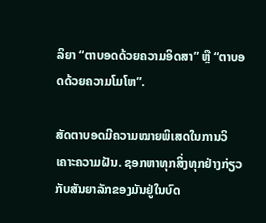ລິຍາ “ຕາບອດດ້ວຍຄວາມອິດສາ” ຫຼື “ຕາບອດດ້ວຍຄວາມໂມໂຫ”.

ສັດຕາບອດມີຄວາມໝາຍພິເສດໃນການວິເຄາະຄວາມຝັນ. ຊອກຫາທຸກສິ່ງທຸກຢ່າງກ່ຽວກັບສັນຍາລັກຂອງມັນຢູ່ໃນບົດ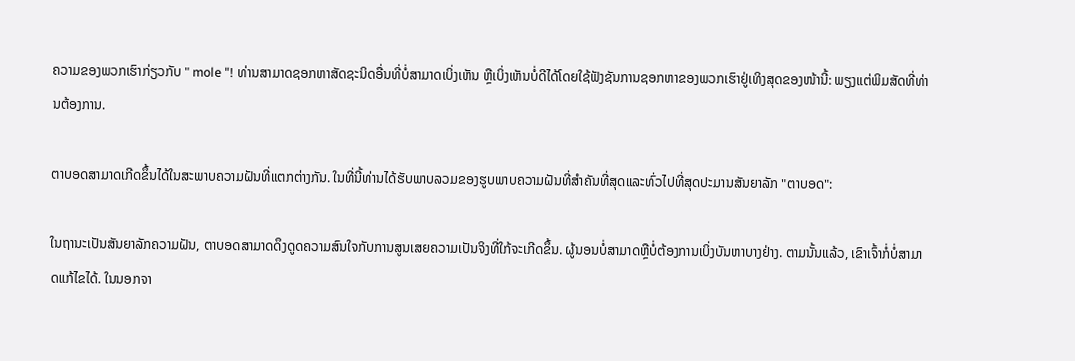ຄວາມຂອງພວກເຮົາກ່ຽວກັບ " mole "! ທ່ານສາມາດຊອກຫາສັດຊະນິດອື່ນທີ່ບໍ່ສາມາດເບິ່ງເຫັນ ຫຼືເບິ່ງເຫັນບໍ່ດີໄດ້ໂດຍໃຊ້ຟັງຊັນການຊອກຫາຂອງພວກເຮົາຢູ່ເທິງສຸດຂອງໜ້ານີ້: ພຽງແຕ່ພິມສັດທີ່ທ່ານຕ້ອງການ.

ຕາບອດສາມາດເກີດຂຶ້ນໄດ້ໃນສະພາບຄວາມຝັນທີ່ແຕກຕ່າງກັນ. ໃນທີ່ນີ້ທ່ານໄດ້ຮັບພາບລວມຂອງຮູບພາບຄວາມຝັນທີ່ສໍາຄັນທີ່ສຸດແລະທົ່ວໄປທີ່ສຸດປະມານສັນຍາລັກ "ຕາບອດ":

ໃນຖານະເປັນສັນຍາລັກຄວາມຝັນ, ຕາບອດສາມາດດຶງດູດຄວາມສົນໃຈກັບການສູນເສຍຄວາມເປັນຈິງທີ່ໃກ້ຈະເກີດຂຶ້ນ. ຜູ້ນອນບໍ່ສາມາດຫຼືບໍ່ຕ້ອງການເບິ່ງບັນຫາບາງຢ່າງ. ຕາມນັ້ນແລ້ວ, ເຂົາເຈົ້າກໍ່ບໍ່ສາມາດແກ້ໄຂໄດ້. ໃນນອກຈາ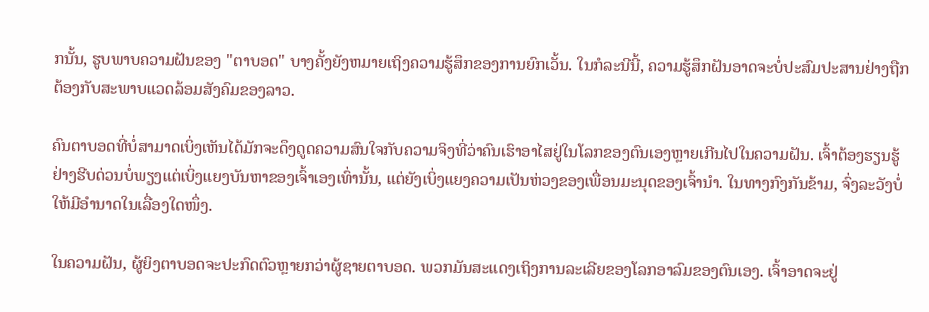ກນັ້ນ, ຮູບພາບຄວາມຝັນຂອງ "ຕາບອດ" ບາງຄັ້ງຍັງຫມາຍເຖິງຄວາມຮູ້ສຶກຂອງການຍົກເວັ້ນ. ໃນກໍລະນີນີ້, ຄວາມຮູ້ສຶກຝັນອາດຈະບໍ່ປະສົມປະສານຢ່າງຖືກຕ້ອງກັບສະພາບແວດລ້ອມສັງຄົມຂອງລາວ.

ຄົນຕາບອດທີ່ບໍ່ສາມາດເບິ່ງເຫັນໄດ້ມັກຈະດຶງດູດຄວາມສົນໃຈກັບຄວາມຈິງທີ່ວ່າຄົນເຮົາອາໄສຢູ່ໃນໂລກຂອງຕົນເອງຫຼາຍເກີນໄປໃນຄວາມຝັນ. ເຈົ້າຕ້ອງຮຽນຮູ້ຢ່າງຮີບດ່ວນບໍ່ພຽງແຕ່ເບິ່ງແຍງບັນຫາຂອງເຈົ້າເອງເທົ່ານັ້ນ, ແຕ່ຍັງເບິ່ງແຍງຄວາມເປັນຫ່ວງຂອງເພື່ອນມະນຸດຂອງເຈົ້ານຳ. ໃນທາງກົງກັນຂ້າມ, ຈົ່ງລະວັງບໍ່ໃຫ້ມີອຳນາດໃນເລື່ອງໃດໜຶ່ງ.

ໃນຄວາມຝັນ, ຜູ້ຍິງຕາບອດຈະປະກົດຕົວຫຼາຍກວ່າຜູ້ຊາຍຕາບອດ. ພວກມັນສະແດງເຖິງການລະເລີຍຂອງໂລກອາລົມຂອງຕົນເອງ. ເຈົ້າອາດຈະຢູ່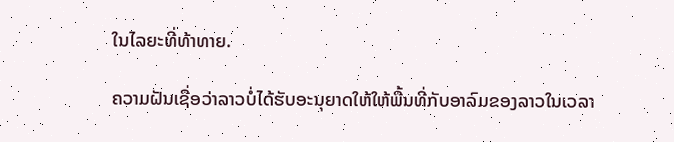ໃນໄລຍະທີ່ທ້າທາຍ.

ຄວາມຝັນເຊື່ອວ່າລາວບໍ່ໄດ້ຮັບອະນຸຍາດໃຫ້ໃຫ້ພື້ນທີ່ກັບອາລົມຂອງລາວໃນເວລາ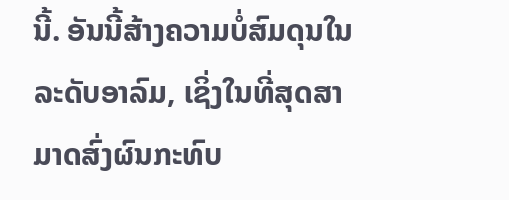ນີ້. ອັນນີ້ສ້າງຄວາມບໍ່ສົມດຸນໃນລະດັບອາລົມ, ເຊິ່ງໃນທີ່ສຸດສາມາດສົ່ງຜົນກະທົບ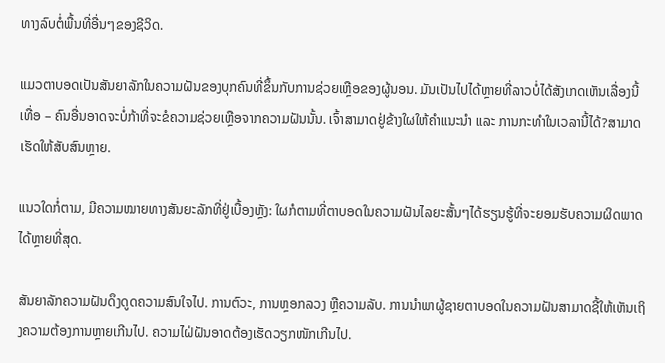ທາງລົບຕໍ່ພື້ນທີ່ອື່ນໆຂອງຊີວິດ.

ແມວຕາບອດເປັນສັນຍາລັກໃນຄວາມຝັນຂອງບຸກຄົນທີ່ຂຶ້ນກັບການຊ່ວຍເຫຼືອຂອງຜູ້ນອນ. ມັນເປັນໄປໄດ້ຫຼາຍທີ່ລາວບໍ່ໄດ້ສັງເກດເຫັນເລື່ອງນີ້ເທື່ອ – ຄົນອື່ນອາດຈະບໍ່ກ້າທີ່ຈະຂໍຄວາມຊ່ວຍເຫຼືອຈາກຄວາມຝັນນັ້ນ. ເຈົ້າສາມາດຢູ່ຂ້າງໃຜໃຫ້ຄຳແນະນຳ ແລະ ການກະທຳໃນເວລານີ້ໄດ້?ສາມາດເຮັດໃຫ້ສັບສົນຫຼາຍ.

ແນວໃດກໍ່ຕາມ, ມີຄວາມໝາຍທາງສັນຍະລັກທີ່ຢູ່ເບື້ອງຫຼັງ: ໃຜກໍຕາມທີ່ຕາບອດໃນຄວາມຝັນໄລຍະສັ້ນໆໄດ້ຮຽນຮູ້ທີ່ຈະຍອມຮັບຄວາມຜິດພາດໄດ້ຫຼາຍທີ່ສຸດ.

ສັນຍາລັກຄວາມຝັນດຶງດູດຄວາມສົນໃຈໄປ. ການຕົວະ, ການຫຼອກລວງ ຫຼືຄວາມລັບ. ການນໍາພາຜູ້ຊາຍຕາບອດໃນຄວາມຝັນສາມາດຊີ້ໃຫ້ເຫັນເຖິງຄວາມຕ້ອງການຫຼາຍເກີນໄປ. ຄວາມໄຝ່ຝັນອາດຕ້ອງເຮັດວຽກໜັກເກີນໄປ.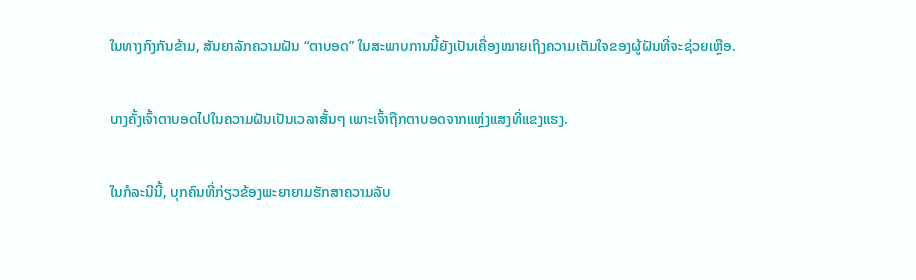ໃນທາງກົງກັນຂ້າມ, ສັນຍາລັກຄວາມຝັນ “ຕາບອດ” ໃນສະພາບການນີ້ຍັງເປັນເຄື່ອງໝາຍເຖິງຄວາມເຕັມໃຈຂອງຜູ້ຝັນທີ່ຈະຊ່ວຍເຫຼືອ.

ບາງຄັ້ງເຈົ້າຕາບອດໄປໃນຄວາມຝັນເປັນເວລາສັ້ນໆ ເພາະເຈົ້າຖືກຕາບອດຈາກແຫຼ່ງແສງທີ່ແຂງແຮງ.

ໃນກໍລະນີນີ້, ບຸກຄົນທີ່ກ່ຽວຂ້ອງພະຍາຍາມຮັກສາຄວາມລັບ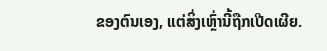ຂອງຕົນເອງ, ແຕ່ສິ່ງເຫຼົ່ານີ້ຖືກເປີດເຜີຍ.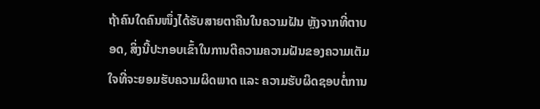ຖ້າຄົນໃດຄົນໜຶ່ງໄດ້ຮັບສາຍຕາຄືນໃນຄວາມຝັນ ຫຼັງຈາກທີ່ຕາບອດ, ສິ່ງນີ້ປະກອບເຂົ້າໃນການຕີຄວາມຄວາມຝັນຂອງຄວາມເຕັມໃຈທີ່ຈະຍອມຮັບຄວາມຜິດພາດ ແລະ ຄວາມຮັບຜິດຊອບຕໍ່ການ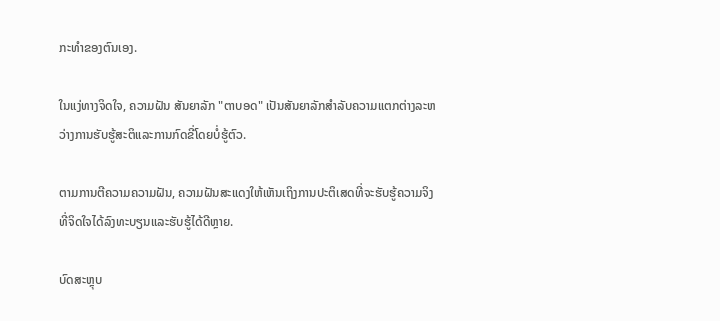ກະທໍາຂອງຕົນເອງ.

ໃນແງ່ທາງຈິດໃຈ, ຄວາມຝັນ ສັນຍາລັກ "ຕາບອດ" ເປັນສັນຍາລັກສໍາລັບຄວາມແຕກຕ່າງລະຫວ່າງການຮັບຮູ້ສະຕິແລະການກົດຂີ່ໂດຍບໍ່ຮູ້ຕົວ.

ຕາມການຕີຄວາມຄວາມຝັນ, ຄວາມຝັນສະແດງໃຫ້ເຫັນເຖິງການປະຕິເສດທີ່ຈະຮັບຮູ້ຄວາມຈິງທີ່ຈິດໃຈໄດ້ລົງທະບຽນແລະຮັບຮູ້ໄດ້ດີຫຼາຍ.

ບົດສະຫຼຸບ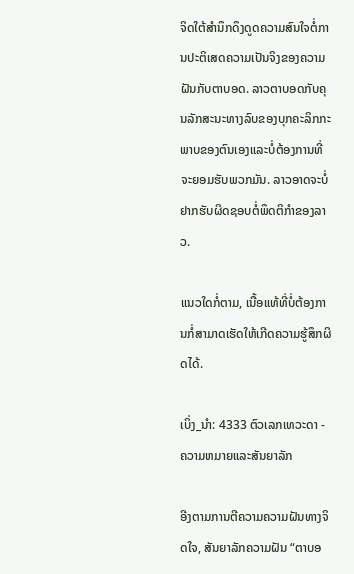ຈິດໃຕ້ສຳນຶກດຶງດູດຄວາມສົນໃຈຕໍ່ການປະຕິເສດຄວາມເປັນຈິງຂອງຄວາມຝັນກັບຕາບອດ. ລາວຕາບອດກັບຄຸນລັກສະນະທາງລົບຂອງບຸກຄະລິກກະພາບຂອງຕົນເອງແລະບໍ່ຕ້ອງການທີ່ຈະຍອມຮັບພວກມັນ. ລາວອາດຈະບໍ່ຢາກຮັບຜິດຊອບຕໍ່ພຶດຕິກຳຂອງລາວ.

ແນວໃດກໍ່ຕາມ, ເນື້ອແທ້ທີ່ບໍ່ຕ້ອງການກໍ່ສາມາດເຮັດໃຫ້ເກີດຄວາມຮູ້ສຶກຜິດໄດ້.

ເບິ່ງ_ນຳ: 4333 ຕົວເລກເທວະດາ - ຄວາມຫມາຍແລະສັນຍາລັກ

ອີງຕາມການຕີຄວາມຄວາມຝັນທາງຈິດໃຈ, ສັນຍາລັກຄວາມຝັນ “ຕາບອ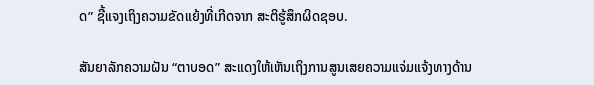ດ” ຊີ້ແຈງເຖິງຄວາມຂັດແຍ້ງທີ່ເກີດຈາກ ສະຕິຮູ້ສຶກຜິດຊອບ.

ສັນຍາລັກຄວາມຝັນ “ຕາບອດ” ສະແດງໃຫ້ເຫັນເຖິງການສູນເສຍຄວາມແຈ່ມແຈ້ງທາງດ້ານ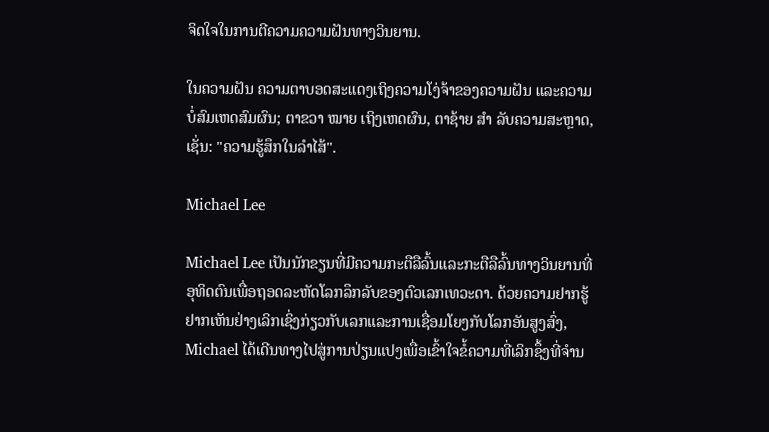ຈິດໃຈໃນການຕີຄວາມຄວາມຝັນທາງວິນຍານ.

ໃນຄວາມຝັນ ຄວາມຕາບອດສະແດງເຖິງຄວາມໂງ່ຈ້າຂອງຄວາມຝັນ ແລະຄວາມບໍ່ສົມເຫດສົມຜົນ; ຕາຂວາ ໝາຍ ເຖິງເຫດຜົນ, ຕາຊ້າຍ ສຳ ລັບຄວາມສະຫຼາດ, ເຊັ່ນ: "ຄວາມຮູ້ສຶກໃນລຳໄສ້".

Michael Lee

Michael Lee ເປັນນັກຂຽນທີ່ມີຄວາມກະຕືລືລົ້ນແລະກະຕືລືລົ້ນທາງວິນຍານທີ່ອຸທິດຕົນເພື່ອຖອດລະຫັດໂລກລຶກລັບຂອງຕົວເລກເທວະດາ. ດ້ວຍຄວາມຢາກຮູ້ຢາກເຫັນຢ່າງເລິກເຊິ່ງກ່ຽວກັບເລກແລະການເຊື່ອມໂຍງກັບໂລກອັນສູງສົ່ງ, Michael ໄດ້ເດີນທາງໄປສູ່ການປ່ຽນແປງເພື່ອເຂົ້າໃຈຂໍ້ຄວາມທີ່ເລິກຊຶ້ງທີ່ຈຳນ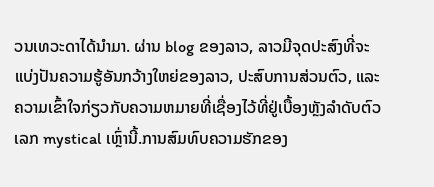ວນເທວະດາໄດ້ນຳມາ. ຜ່ານ blog ຂອງລາວ, ລາວມີຈຸດປະສົງທີ່ຈະແບ່ງປັນຄວາມຮູ້ອັນກວ້າງໃຫຍ່ຂອງລາວ, ປະສົບການສ່ວນຕົວ, ແລະຄວາມເຂົ້າໃຈກ່ຽວກັບຄວາມຫມາຍທີ່ເຊື່ອງໄວ້ທີ່ຢູ່ເບື້ອງຫຼັງລໍາດັບຕົວເລກ mystical ເຫຼົ່ານີ້.ການສົມທົບຄວາມຮັກຂອງ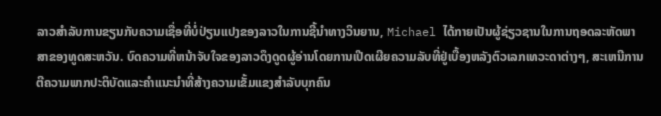ລາວສໍາລັບການຂຽນກັບຄວາມເຊື່ອທີ່ບໍ່ປ່ຽນແປງຂອງລາວໃນການຊີ້ນໍາທາງວິນຍານ, Michael ໄດ້ກາຍເປັນຜູ້ຊ່ຽວຊານໃນການຖອດລະຫັດພາສາຂອງທູດສະຫວັນ. ບົດຄວາມທີ່ຫນ້າຈັບໃຈຂອງລາວດຶງດູດຜູ້ອ່ານໂດຍການເປີດເຜີຍຄວາມລັບທີ່ຢູ່ເບື້ອງຫລັງຕົວເລກເທວະດາຕ່າງໆ, ສະເຫນີການຕີຄວາມພາກປະຕິບັດແລະຄໍາແນະນໍາທີ່ສ້າງຄວາມເຂັ້ມແຂງສໍາລັບບຸກຄົນ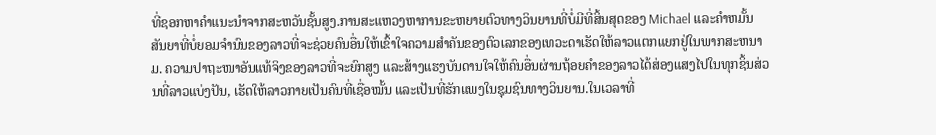ທີ່ຊອກຫາຄໍາແນະນໍາຈາກສະຫວັນຊັ້ນສູງ.ການສະແຫວງຫາການຂະຫຍາຍຕົວທາງວິນຍານທີ່ບໍ່ມີທີ່ສິ້ນສຸດຂອງ Michael ແລະຄໍາຫມັ້ນສັນຍາທີ່ບໍ່ຍອມຈໍານົນຂອງລາວທີ່ຈະຊ່ວຍຄົນອື່ນໃຫ້ເຂົ້າໃຈຄວາມສໍາຄັນຂອງຕົວເລກຂອງເທວະດາເຮັດໃຫ້ລາວແຕກແຍກຢູ່ໃນພາກສະຫນາມ. ຄວາມປາຖະໜາອັນແທ້ຈິງຂອງລາວທີ່ຈະຍົກສູງ ແລະສ້າງແຮງບັນດານໃຈໃຫ້ຄົນອື່ນຜ່ານຖ້ອຍຄຳຂອງລາວໄດ້ສ່ອງແສງໄປໃນທຸກຊິ້ນສ່ວນທີ່ລາວແບ່ງປັນ, ເຮັດໃຫ້ລາວກາຍເປັນຄົນທີ່ເຊື່ອໝັ້ນ ແລະເປັນທີ່ຮັກແພງໃນຊຸມຊົນທາງວິນຍານ.ໃນເວລາທີ່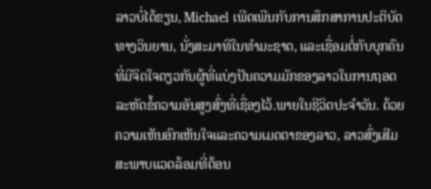ລາວບໍ່ໄດ້ຂຽນ, Michael ເພີດເພີນກັບການສຶກສາການປະຕິບັດທາງວິນຍານ, ນັ່ງສະມາທິໃນທໍາມະຊາດ, ແລະເຊື່ອມຕໍ່ກັບບຸກຄົນທີ່ມີຈິດໃຈດຽວກັນຜູ້ທີ່ແບ່ງປັນຄວາມມັກຂອງລາວໃນການຖອດລະຫັດຂໍ້ຄວາມອັນສູງສົ່ງທີ່ເຊື່ອງໄວ້.ພາຍໃນຊີວິດປະຈໍາວັນ. ດ້ວຍຄວາມເຫັນອົກເຫັນໃຈແລະຄວາມເມດຕາຂອງລາວ, ລາວສົ່ງເສີມສະພາບແວດລ້ອມທີ່ຕ້ອນ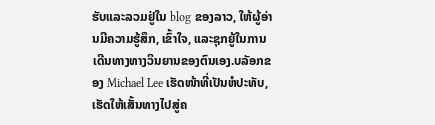ຮັບແລະລວມຢູ່ໃນ blog ຂອງລາວ, ໃຫ້ຜູ້ອ່ານມີຄວາມຮູ້ສຶກ, ເຂົ້າໃຈ, ແລະຊຸກຍູ້ໃນການເດີນທາງທາງວິນຍານຂອງຕົນເອງ.ບລັອກຂອງ Michael Lee ເຮັດໜ້າທີ່ເປັນຫໍປະທັບ, ເຮັດໃຫ້ເສັ້ນທາງໄປສູ່ຄ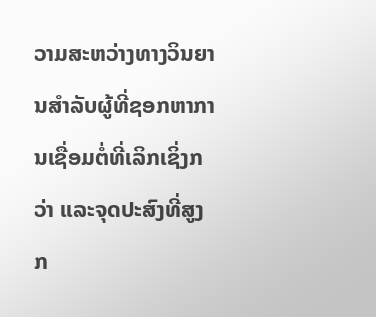ວາມສະຫວ່າງທາງວິນຍານສໍາລັບຜູ້ທີ່ຊອກຫາການເຊື່ອມຕໍ່ທີ່ເລິກເຊິ່ງກວ່າ ແລະຈຸດປະສົງທີ່ສູງກ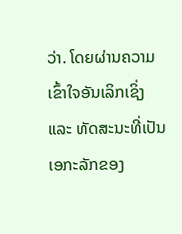ວ່າ. ໂດຍຜ່ານຄວາມເຂົ້າໃຈອັນເລິກເຊິ່ງ ແລະ ທັດສະນະທີ່ເປັນເອກະລັກຂອງ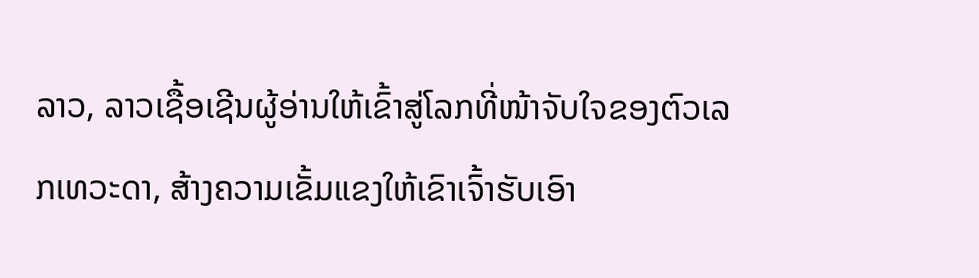ລາວ, ລາວເຊື້ອເຊີນຜູ້ອ່ານໃຫ້ເຂົ້າສູ່ໂລກທີ່ໜ້າຈັບໃຈຂອງຕົວເລກເທວະດາ, ສ້າງຄວາມເຂັ້ມແຂງໃຫ້ເຂົາເຈົ້າຮັບເອົາ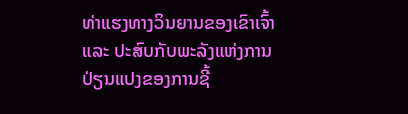ທ່າແຮງທາງວິນຍານຂອງເຂົາເຈົ້າ ແລະ ປະສົບກັບພະລັງແຫ່ງການປ່ຽນແປງຂອງການຊີ້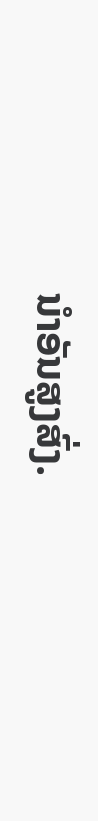ນໍາອັນສູງສົ່ງ.